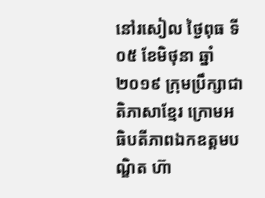នៅរសៀល ថ្ងៃពុធ ទី០៥ ខែមិថុនា ឆ្នាំ២០១៩ ក្រុមប្រឹក្សាជាតិភាសាខ្មែរ ក្រោមអធិបតីភាពឯកឧត្តមបណ្ឌិត ហ៊ា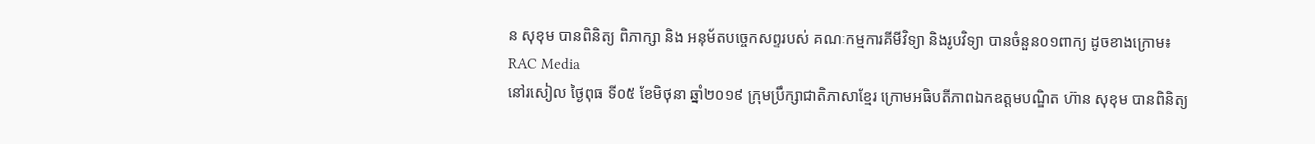ន សុខុម បានពិនិត្យ ពិភាក្សា និង អនុម័តបច្ចេកសព្ទរបស់ គណៈកម្មការគីមីវិទ្យា និងរូបវិទ្យា បានចំនួន០១ពាក្យ ដូចខាងក្រោម៖
RAC Media
នៅរសៀល ថ្ងៃពុធ ទី០៥ ខែមិថុនា ឆ្នាំ២០១៩ ក្រុមប្រឹក្សាជាតិភាសាខ្មែរ ក្រោមអធិបតីភាពឯកឧត្តមបណ្ឌិត ហ៊ាន សុខុម បានពិនិត្យ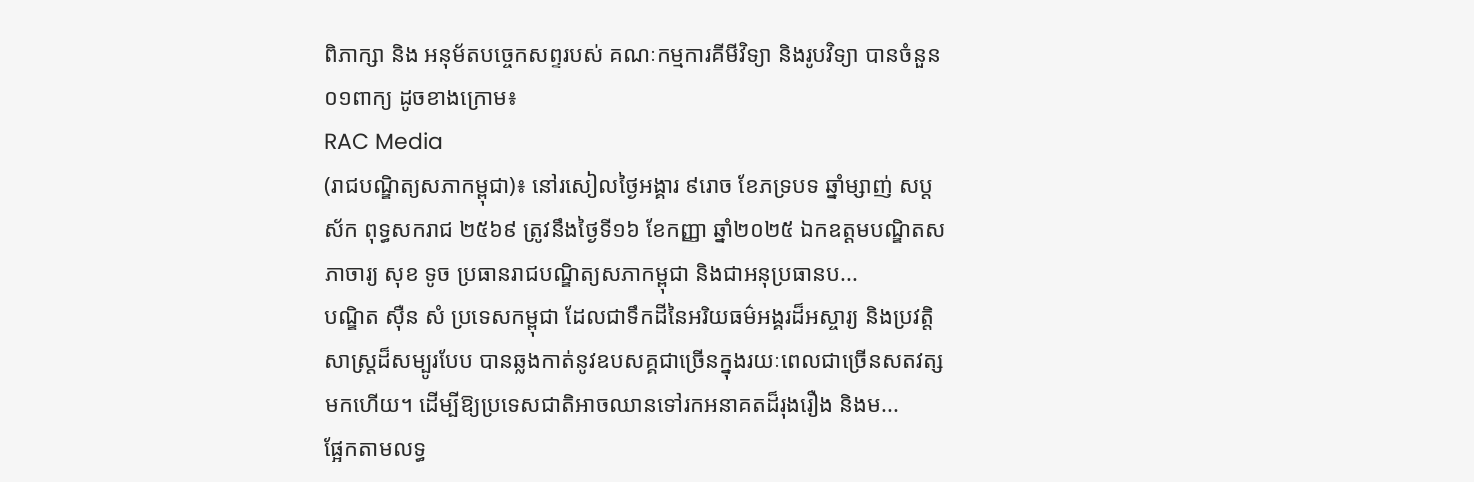ពិភាក្សា និង អនុម័តបច្ចេកសព្ទរបស់ គណៈកម្មការគីមីវិទ្យា និងរូបវិទ្យា បានចំនួន០១ពាក្យ ដូចខាងក្រោម៖
RAC Media
(រាជបណ្ឌិត្យសភាកម្ពុជា)៖ នៅរសៀលថ្ងៃអង្គារ ៩រោច ខែភទ្របទ ឆ្នាំម្សាញ់ សប្ដស័ក ពុទ្ធសករាជ ២៥៦៩ ត្រូវនឹងថ្ងៃទី១៦ ខែកញ្ញា ឆ្នាំ២០២៥ ឯកឧត្ដមបណ្ឌិតសភាចារ្យ សុខ ទូច ប្រធានរាជបណ្ឌិត្យសភាកម្ពុជា និងជាអនុប្រធានប...
បណ្ឌិត ស៊ឺន សំ ប្រទេសកម្ពុជា ដែលជាទឹកដីនៃអរិយធម៌អង្គរដ៏អស្ចារ្យ និងប្រវត្តិសាស្ត្រដ៏សម្បូរបែប បានឆ្លងកាត់នូវឧបសគ្គជាច្រើនក្នុងរយៈពេលជាច្រើនសតវត្សមកហើយ។ ដើម្បីឱ្យប្រទេសជាតិអាចឈានទៅរកអនាគតដ៏រុងរឿង និងម...
ផ្អែកតាមលទ្ធ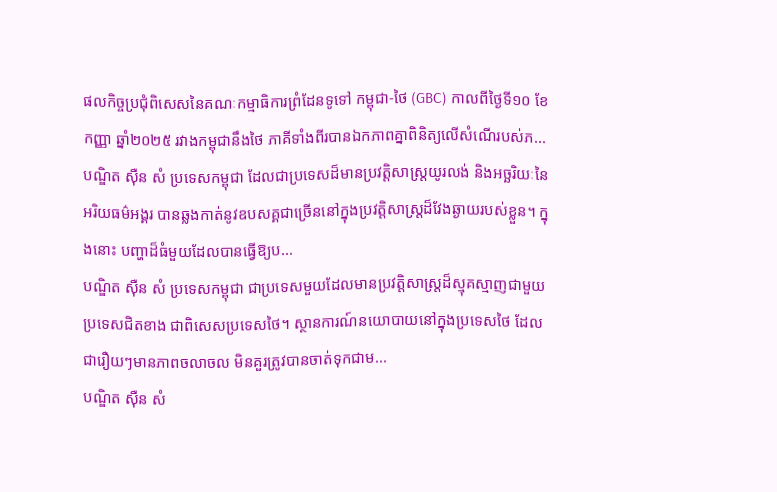ផលកិច្ចប្រជុំពិសេសនៃគណៈកម្មាធិការព្រំដែនទូទៅ កម្ពុជា-ថៃ (GBC) កាលពីថ្ងៃទី១០ ខែកញ្ញា ឆ្នាំ២០២៥ រវាងកម្ពុជានឹងថៃ ភាគីទាំងពីរបានឯកភាពគ្នាពិនិត្យលើសំណើរបស់ភ...
បណ្ឌិត ស៊ឺន សំ ប្រទេសកម្ពុជា ដែលជាប្រទេសដ៏មានប្រវត្តិសាស្ត្រយូរលង់ និងអច្ឆរិយៈនៃអរិយធម៌អង្គរ បានឆ្លងកាត់នូវឧបសគ្គជាច្រើននៅក្នុងប្រវត្តិសាស្ត្រដ៏វែងឆ្ងាយរបស់ខ្លួន។ ក្នុងនោះ បញ្ហាដ៏ធំមួយដែលបានធ្វើឱ្យប...
បណ្ឌិត ស៊ឺន សំ ប្រទេសកម្ពុជា ជាប្រទេសមួយដែលមានប្រវត្តិសាស្ត្រដ៏ស្មុគស្មាញជាមួយប្រទេសជិតខាង ជាពិសេសប្រទេសថៃ។ ស្ថានការណ៍នយោបាយនៅក្នុងប្រទេសថៃ ដែលជារឿយៗមានភាពចលាចល មិនគួរត្រូវបានចាត់ទុកជាម...
បណ្ឌិត ស៊ឺន សំ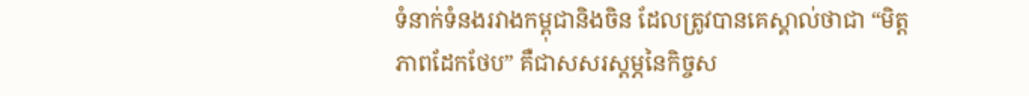ទំនាក់ទំនងរវាងកម្ពុជានិងចិន ដែលត្រូវបានគេស្គាល់ថាជា “មិត្តភាពដែកថែប” គឺជាសសរស្តម្ភនៃកិច្ចស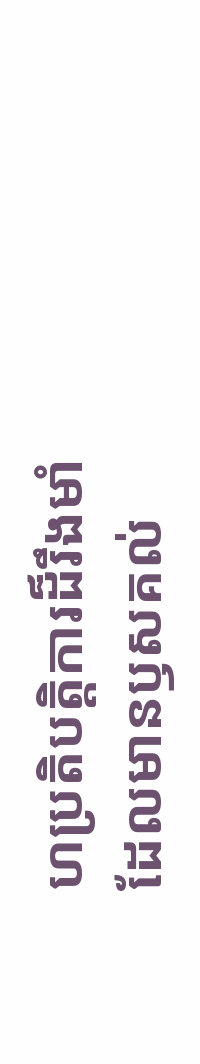ហប្រតិបត្តិការដ៏រឹងមាំ ដែលមានឫសគល់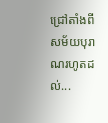ជ្រៅតាំងពីសម័យបុរាណរហូតដល់...